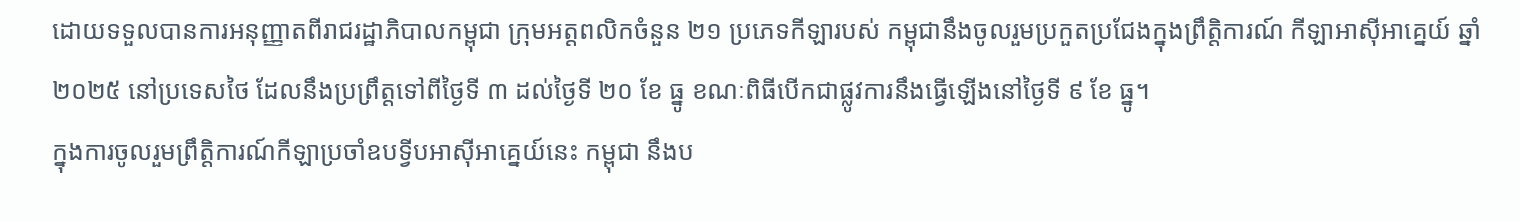ដោយទទួលបានការអនុញ្ញាតពីរាជរដ្ឋាភិបាលកម្ពុជា ក្រុមអត្តពលិកចំនួន ២១ ប្រភេទកីឡារបស់ កម្ពុជានឹងចូលរួមប្រកួតប្រជែងក្នុងព្រឹត្តិការណ៍ កីឡាអាស៊ីអាគ្នេយ៍ ឆ្នាំ២០២៥ នៅប្រទេសថៃ ដែលនឹងប្រព្រឹត្តទៅពីថ្ងៃទី ៣ ដល់ថ្ងៃទី ២០ ខែ ធ្នូ ខណៈពិធីបើកជាផ្លូវការនឹងធ្វើឡើងនៅថ្ងៃទី ៩ ខែ ធ្នូ។
ក្នុងការចូលរួមព្រឹត្តិការណ៍កីឡាប្រចាំឧបទ្វីបអាស៊ីអាគ្នេយ៍នេះ កម្ពុជា នឹងប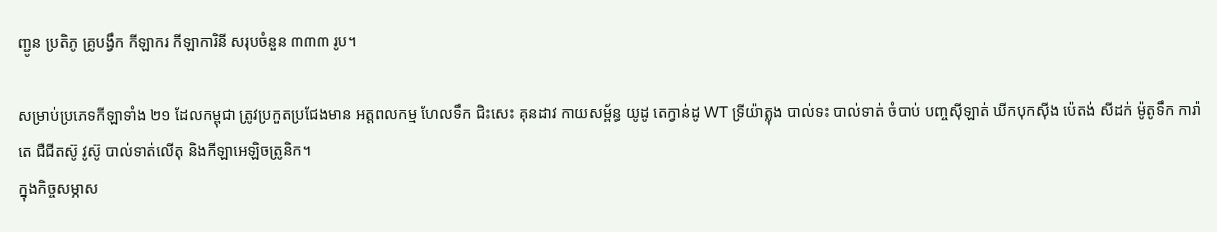ញ្ជូន ប្រតិភូ គ្រូបង្វឹក កីឡាករ កីឡាការិនី សរុបចំនួន ៣៣៣ រូប។

សម្រាប់ប្រភេទកីឡាទាំង ២១ ដែលកម្ពុជា ត្រូវប្រកួតប្រជែងមាន អត្តពលកម្ម ហែលទឹក ជិះសេះ គុនដាវ កាយសម្ព័ន្ធ យូដូ តេក្វាន់ដូ WT ទ្រីយ៉ាត្លុង បាល់ទះ បាល់ទាត់ ចំបាប់ បញ្ចស៊ីឡាត់ ឃីកបុកស៊ីង ប៉េតង់ សីដក់ ម៉ូតូទឹក ការ៉ាតេ ជឺជីតស៊ូ វូស៊ូ បាល់ទាត់លើតុ និងកីឡាអេឡិចត្រូនិក។
ក្នុងកិច្ចសម្ភាស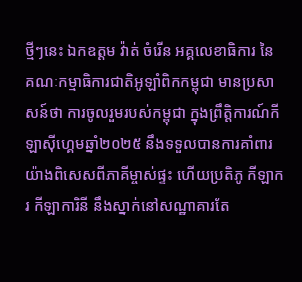ថ្មីៗនេះ ឯកឧត្ដម វ៉ាត់ ចំរើន អគ្គលេខាធិការ នៃ គណៈកម្មាធិការជាតិអូឡាំពិកកម្ពុជា មានប្រសាសន៍ថា ការចូលរួមរបស់កម្ពុជា ក្នុងព្រឹត្តិការណ៍កីឡាស៊ីហ្គេមឆ្នាំ២០២៥ នឹងទទួលបានការគាំពារយ៉ាងពិសេសពីភាគីម្ចាស់ផ្ទះ ហើយប្រតិភូ កីឡាករ កីឡាការិនី នឹងស្នាក់នៅសណ្ឋាគារតែ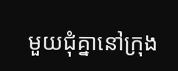មួយជុំគ្នានៅក្រុង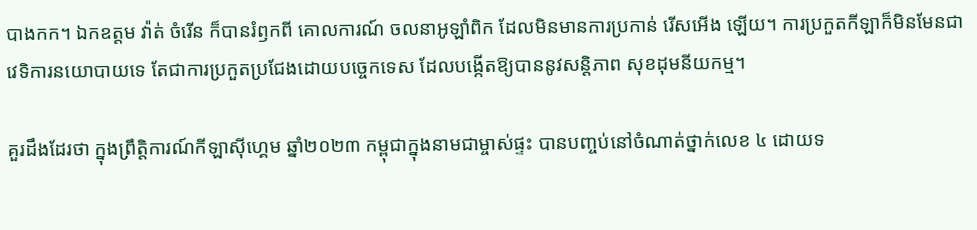បាងកក។ ឯកឧត្ដម វ៉ាត់ ចំរើន ក៏បានរំឭកពី គោលការណ៍ ចលនាអូឡាំពិក ដែលមិនមានការប្រកាន់ រើសអើង ឡើយ។ ការប្រកួតកីឡាក៏មិនមែនជាវេទិការនយោបាយទេ តែជាការប្រកួតប្រជែងដោយបច្ចេកទេស ដែលបង្កើតឱ្យបាននូវសន្តិភាព សុខដុមនីយកម្ម។

គួរដឹងដែរថា ក្នុងព្រឹត្តិការណ៍កីឡាស៊ីហ្គេម ឆ្នាំ២០២៣ កម្ពុជាក្នុងនាមជាម្ចាស់ផ្ទះ បានបញ្ចប់នៅចំណាត់ថ្នាក់លេខ ៤ ដោយទ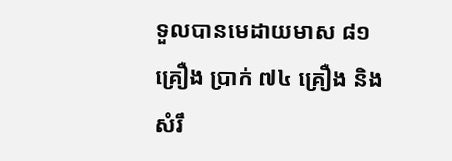ទួលបានមេដាយមាស ៨១ គ្រឿង ប្រាក់ ៧៤ គ្រឿង និង សំរឹ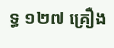ទ្ធ ១២៧ គ្រឿង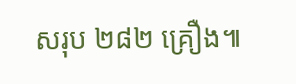សរុប ២៨២ គ្រឿង៕